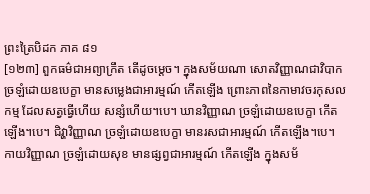ព្រះត្រៃបិដក ភាគ ៨១
[១២៣] ពួកធម៌ជាអព្យាក្រឹត តើដូចម្តេច។ ក្នុងសម័យណា សោតវិញ្ញាណជាវិបាក ច្រឡំដោយឧបេក្ខា មានសម្លេងជាអារម្មណ៍ កើតឡើង ព្រោះភាពនៃកាមាវចរកុសលកម្ម ដែលសត្វធ្វើហើយ សន្សំហើយ។បេ។ ឃានវិញ្ញាណ ច្រឡំដោយឧបេក្ខា កើតឡើង។បេ។ ជិវ្ហាវិញ្ញាណ ច្រឡំដោយឧបេក្ខា មានរសជាអារម្មណ៍ កើតឡើង។បេ។ កាយវិញ្ញាណ ច្រឡំដោយសុខ មានផ្សព្វជាអារម្មណ៍ កើតឡើង ក្នុងសម័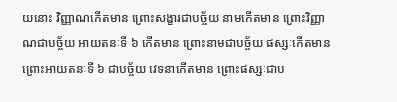យនោះ វិញ្ញាណកើតមាន ព្រោះសង្ខារជាបច្ច័យ នាមកើតមាន ព្រោះវិញ្ញាណជាបច្ច័យ អាយតនៈទី ៦ កើតមាន ព្រោះនាមជាបច្ច័យ ផស្សៈកើតមាន ព្រោះអាយតនៈទី ៦ ជាបច្ច័យ វេទនាកើតមាន ព្រោះផស្សៈជាប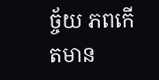ច្ច័យ ភពកើតមាន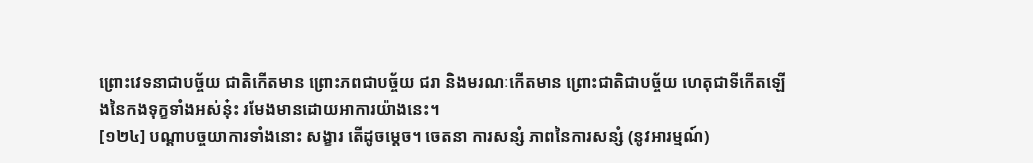ព្រោះវេទនាជាបច្ច័យ ជាតិកើតមាន ព្រោះភពជាបច្ច័យ ជរា និងមរណៈកើតមាន ព្រោះជាតិជាបច្ច័យ ហេតុជាទីកើតឡើងនៃកងទុក្ខទាំងអស់នុ៎ះ រមែងមានដោយអាការយ៉ាងនេះ។
[១២៤] បណ្តាបច្ចយាការទាំងនោះ សង្ខារ តើដូចម្តេច។ ចេតនា ការសន្សំ ភាពនៃការសន្សំ (នូវអារម្មណ៍)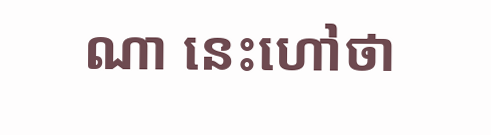ណា នេះហៅថា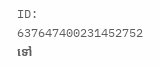ID: 637647400231452752
ទៅ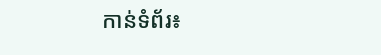កាន់ទំព័រ៖